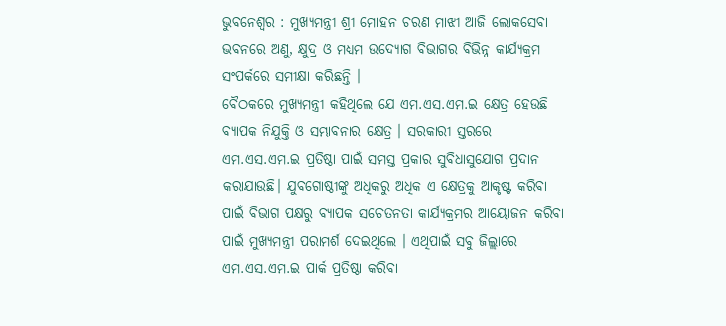ଭୁବନେଶ୍ୱର : ମୁଖ୍ୟମନ୍ତ୍ରୀ ଶ୍ରୀ ମୋହନ ଚରଣ ମାଝୀ ଆଜି ଲୋକସେବା ଭବନରେ ଅଣୁ, କ୍ଷୁଦ୍ର ଓ ମଧ୍ୟମ ଉଦ୍ୟୋଗ ବିଭାଗର ବିଭିନ୍ନ କାର୍ଯ୍ୟକ୍ରମ ସଂପର୍କରେ ସମୀକ୍ଷା କରିଛନ୍ତି ।
ବୈଠକରେ ମୁଖ୍ୟମନ୍ତ୍ରୀ କହିଥିଲେ ଯେ ଏମ.ଏସ.ଏମ.ଇ କ୍ଷେତ୍ର ହେଉଛି ବ୍ୟାପକ ନିଯୁକ୍ତି ଓ ସମ୍ଭାବନାର କ୍ଷେତ୍ର । ସରକାରୀ ସ୍ତରରେ ଏମ.ଏସ.ଏମ.ଇ ପ୍ରତିଷ୍ଠା ପାଇଁ ସମସ୍ତ ପ୍ରକାର ସୁବିଧାସୁଯୋଗ ପ୍ରଦାନ କରାଯାଉଛି। ଯୁବଗୋଷ୍ଠୀଙ୍କୁ ଅଧିକରୁ ଅଧିକ ଏ କ୍ଷେତ୍ରକୁ ଆକୃଷ୍ଟ କରିବା ପାଇଁ ବିଭାଗ ପକ୍ଷରୁ ବ୍ୟାପକ ସଚେତନତା କାର୍ଯ୍ୟକ୍ରମର ଆୟୋଜନ କରିବା ପାଇଁ ମୁଖ୍ୟମନ୍ତ୍ରୀ ପରାମର୍ଶ ଦେଇଥିଲେ । ଏଥିପାଇଁ ସବୁ ଜିଲ୍ଲାରେ ଏମ.ଏସ.ଏମ.ଇ ପାର୍କ ପ୍ରତିଷ୍ଠା କରିବା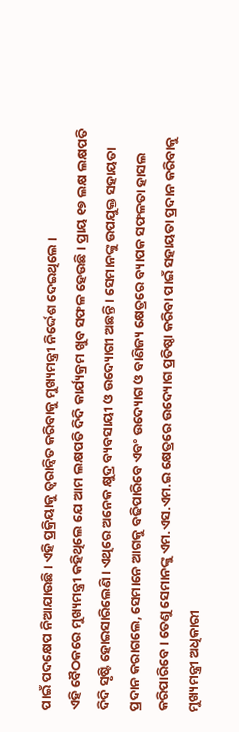ପାଇଁ ପଦକ୍ଷେପ ନିଆଯାଉଛି। ଏହି ପ୍ରକ୍ରିୟାକୁ ତ୍ବରାନ୍ବିତ କରିବାକୁ ମୁଖ୍ୟମନ୍ତ୍ରୀ ନିର୍ଦ୍ଦେଶ ଦେଇଥିଲେ ।
ଏହି ବୈଠକରେ ମୁଖ୍ୟମନ୍ତ୍ରୀ କହିଥିଲେ ଯେ ଆମ ଲକ୍ଷପତି ଦିଦି କାର୍ଯ୍ୟକ୍ରମ ଖୁବ ସଫଳ ହେଉଛି। ପ୍ରାୟ ୧୭ ଲକ୍ଷ ଲକ୍ଷପତି ଦିଦି ସୃଷ୍ଟି ହୋଇସାରିଲେଣି। ଏଥିରେ ଅନେକ କ୍ଷୁଦ୍ର ବ୍ୟବସାୟୀ ଓ ଉଦ୍ୟୋଗୀ ଅଛନ୍ତି । ସେମାନଙ୍କୁ ଉପଯୁକ୍ତ ସହାୟତା ପ୍ରଦାନ କରାଗଲେ, ସେମାନେ ଆଗକୁ ବଢିପାରିବେ ଏବଂ ଉଦ୍ୟୋଗ ଓ ବାଣିଜ୍ୟ କ୍ଷେତ୍ରରେ ବ୍ୟାପକ ସଫଳତା ହାସଲ କରିପାରିବେ। ତେଣୁ ସେମାନଙ୍କୁ ଏମ.ଏସ.ଏମ.ଇ କ୍ଷେତ୍ରରେ ଉଦ୍ୟୋଗ ପ୍ରତିଷ୍ଠା କରିବା ପାଇଁ ସହାୟତା ପ୍ରଦାନ କରିବାକୁ ମୁଖ୍ୟମନ୍ତ୍ରୀ ଅଧିକାରୀ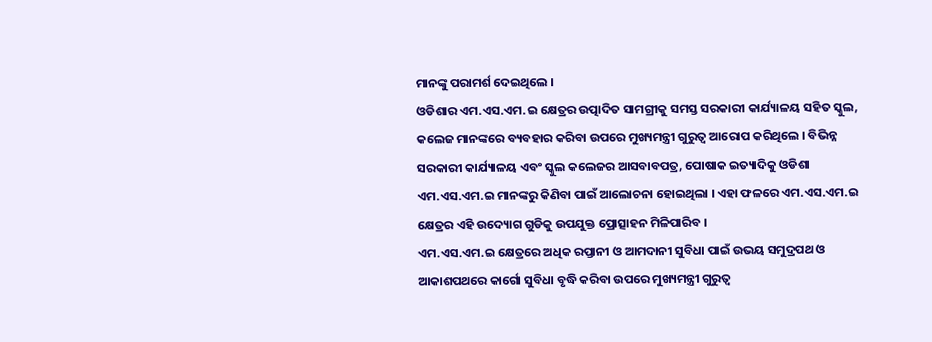ମାନଙ୍କୁ ପରାମର୍ଶ ଦେଇଥିଲେ ।
ଓଡିଶାର ଏମ.ଏସ.ଏମ.ଇ କ୍ଷେତ୍ରର ଉତ୍ପାଦିତ ସାମଗ୍ରୀକୁ ସମସ୍ତ ସରକାରୀ କାର୍ଯ୍ୟାଳୟ ସହିତ ସ୍କୁଲ, କଲେଜ ମାନଙ୍କରେ ବ୍ୟବହାର କରିବା ଉପରେ ମୁଖ୍ୟମନ୍ତ୍ରୀ ଗୁରୁତ୍ବ ଆରୋପ କରିଥିଲେ । ବିଭିନ୍ନ ସରକାରୀ କାର୍ଯ୍ୟାଳୟ ଏବଂ ସ୍କୁଲ କଲେଜର ଆସବାବପତ୍ର, ପୋଷାକ ଇତ୍ୟାଦିକୁ ଓଡିଶା ଏମ.ଏସ.ଏମ.ଇ ମାନଙ୍କରୁ କିଣିବା ପାଇଁ ଆଲୋଚନା ହୋଇଥିଲା । ଏହା ଫଳରେ ଏମ.ଏସ.ଏମ.ଇ କ୍ଷେତ୍ରର ଏହି ଉଦ୍ୟୋଗ ଗୁଡିକୁ ଉପଯୁକ୍ତ ପ୍ରୋତ୍ସାହନ ମିଳିପାରିବ ।
ଏମ.ଏସ.ଏମ.ଇ କ୍ଷେତ୍ରରେ ଅଧିକ ରପ୍ତାନୀ ଓ ଆମଦାନୀ ସୁବିଧା ପାଇଁ ଉଭୟ ସମୁଦ୍ରପଥ ଓ ଆକାଶପଥରେ କାର୍ଗୋ ସୁବିଧା ବୃଦ୍ଧି କରିବା ଉପରେ ମୁଖ୍ୟମନ୍ତ୍ରୀ ଗୁରୁତ୍ବ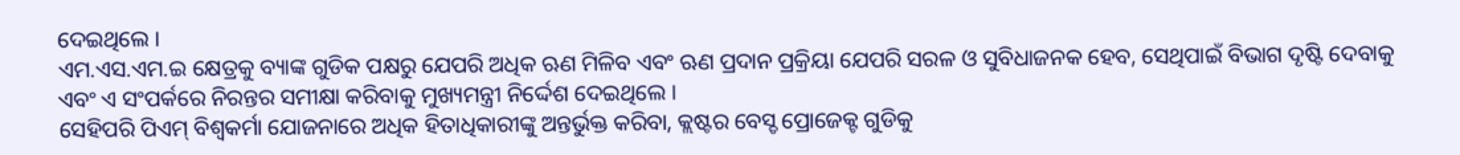ଦେଇଥିଲେ ।
ଏମ.ଏସ.ଏମ.ଇ କ୍ଷେତ୍ରକୁ ବ୍ୟାଙ୍କ ଗୁଡିକ ପକ୍ଷରୁ ଯେପରି ଅଧିକ ଋଣ ମିଳିବ ଏବଂ ଋଣ ପ୍ରଦାନ ପ୍ରକ୍ରିୟା ଯେପରି ସରଳ ଓ ସୁବିଧାଜନକ ହେବ, ସେଥିପାଇଁ ବିଭାଗ ଦୃଷ୍ଟି ଦେବାକୁ ଏବଂ ଏ ସଂପର୍କରେ ନିରନ୍ତର ସମୀକ୍ଷା କରିବାକୁ ମୁଖ୍ୟମନ୍ତ୍ରୀ ନିର୍ଦ୍ଦେଶ ଦେଇଥିଲେ ।
ସେହିପରି ପିଏମ୍ ବିଶ୍ବକର୍ମା ଯୋଜନାରେ ଅଧିକ ହିତାଧିକାରୀଙ୍କୁ ଅନ୍ତର୍ଭୁକ୍ତ କରିବା, କ୍ଲଷ୍ଟର ବେସ୍ଡ ପ୍ରୋଜେକ୍ଟ ଗୁଡିକୁ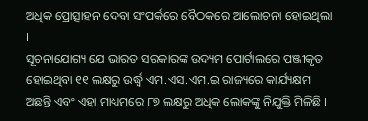ଅଧିକ ପ୍ରୋତ୍ସାହନ ଦେବା ସଂପର୍କରେ ବୈଠକରେ ଆଲୋଚନା ହୋଇଥିଲା ।
ସୂଚନାଯୋଗ୍ୟ ଯେ ଭାରତ ସରକାରଙ୍କ ଉଦ୍ୟମ ପୋର୍ଟାଲରେ ପଞ୍ଜୀକୃତ ହୋଇଥିବା ୧୧ ଲକ୍ଷରୁ ଉର୍ଦ୍ଧ୍ବ ଏମ.ଏସ.ଏମ.ଇ ରାଜ୍ୟରେ କାର୍ଯ୍ୟକ୍ଷମ ଅଛନ୍ତି ଏବଂ ଏହା ମାଧ୍ୟମରେ ୮୭ ଲକ୍ଷରୁ ଅଧିକ ଲୋକଙ୍କୁ ନିଯୁକ୍ତି ମିଳିଛି ।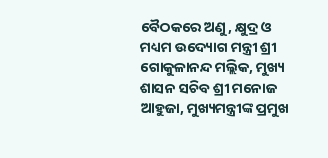ବୈଠକରେ ଅଣୁ, କ୍ଷୁଦ୍ର ଓ ମଧ୍ୟମ ଉଦ୍ୟୋଗ ମନ୍ତ୍ରୀ ଶ୍ରୀ ଗୋକୁଳାନନ୍ଦ ମଲ୍ଲିକ, ମୁଖ୍ୟ ଶାସନ ସଚିବ ଶ୍ରୀ ମନୋଜ ଆହୁଜା, ମୁଖ୍ୟମନ୍ତ୍ରୀଙ୍କ ପ୍ରମୁଖ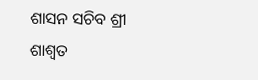ଶାସନ ସଚିବ ଶ୍ରୀ ଶାଶ୍ବତ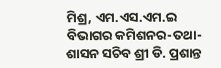ମିଶ୍ର, ଏମ.ଏସ.ଏମ.ଇ ବିଭାଗର କମିଶନର-ତଥା-ଶାସନ ସଚିବ ଶ୍ରୀ ଡି. ପ୍ରଶାନ୍ତ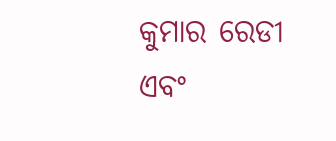କୁମାର ରେଡୀ ଏବଂ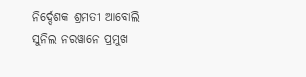ନିର୍ଦ୍ଦେଶକ ଶ୍ରମତୀ ଆବୋଲି ସୁନିଲ ନରୱାନେ ପ୍ରମୁଖ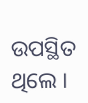ଉପସ୍ଥିତ ଥିଲେ ।